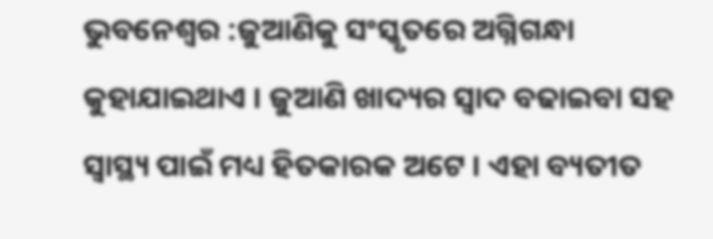ଭୁବନେଶ୍ୱର :ଜୁଆଣିକୁ ସଂସ୍କୃତରେ ଅଗ୍ନିଗନ୍ଧା କୁହାଯାଇଥାଏ । ଜୁଆଣି ଖାଦ୍ୟର ସ୍ୱାଦ ବଢାଇବା ସହ ସ୍ୱାସ୍ଥ୍ୟ ପାଇଁ ମଧ୍ୟ ହିତକାରକ ଅଟେ । ଏହା ବ୍ୟତୀତ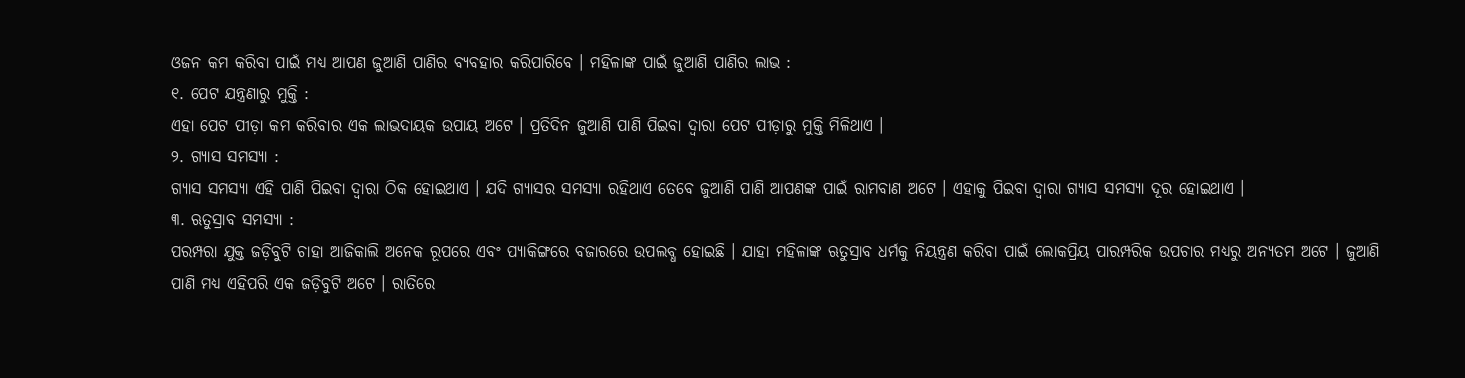ଓଜନ କମ କରିବା ପାଇଁ ମଧ୍ୟ ଆପଣ ଜୁଆଣି ପାଣିର ବ୍ୟବହାର କରିପାରିବେ । ମହିଳାଙ୍କ ପାଇଁ ଜୁଆଣି ପାଣିର ଲାଭ :
୧. ପେଟ ଯନ୍ତ୍ରଣାରୁ ମୁକ୍ତି :
ଏହା ପେଟ ପୀଡ଼ା କମ କରିବାର ଏକ ଲାଭଦାୟକ ଉପାୟ ଅଟେ । ପ୍ରତିଦିନ ଜୁଆଣି ପାଣି ପିଇବା ଦ୍ୱାରା ପେଟ ପୀଡ଼ାରୁ ମୁକ୍ତି ମିଳିଥାଏ ।
୨. ଗ୍ୟାସ ସମସ୍ୟା :
ଗ୍ୟାସ ସମସ୍ୟା ଏହି ପାଣି ପିଇବା ଦ୍ୱାରା ଠିକ ହୋଇଥାଏ । ଯଦି ଗ୍ୟାସର ସମସ୍ୟା ରହିଥାଏ ତେବେ ଜୁଆଣି ପାଣି ଆପଣଙ୍କ ପାଇଁ ରାମବାଣ ଅଟେ । ଏହାକୁ ପିଇବା ଦ୍ୱାରା ଗ୍ୟାସ ସମସ୍ୟା ଦୂର ହୋଇଥାଏ ।
୩. ଋତୁସ୍ରାବ ସମସ୍ୟା :
ପରମ୍ପରା ଯୁକ୍ତ ଜଡ଼ିବୁଟି ଚାହା ଆଜିକାଲି ଅନେକ ରୂପରେ ଏବଂ ପ୍ୟାକିଙ୍ଗରେ ବଜାରରେ ଉପଲବ୍ଧ ହୋଇଛି । ଯାହା ମହିଳାଙ୍କ ଋତୁସ୍ରାବ ଧର୍ମକୁ ନିୟନ୍ତ୍ରଣ କରିବା ପାଇଁ ଲୋକପ୍ରିୟ ପାରମ୍ପରିକ ଉପଚାର ମଧ୍ୟରୁ ଅନ୍ୟତମ ଅଟେ । ଜୁଆଣି ପାଣି ମଧ୍ୟ ଏହିପରି ଏକ ଜଡ଼ିବୁଟି ଅଟେ । ରାତିରେ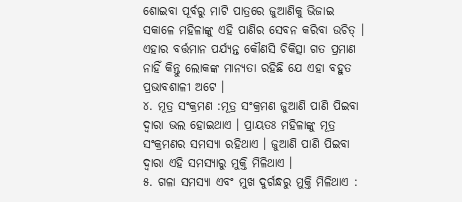ଶୋଇବା ପୂର୍ବରୁ ମାଟି ପାତ୍ରରେ ଜୁଆଣିକୁ ଭିଜାଇ ସକାଳେ ମହିଳାଙ୍କୁ ଏହି ପାଣିର ସେବନ କରିବା ଉଚିତ୍ । ଏହାର ବର୍ତ୍ତମାନ ପର୍ଯ୍ୟନ୍ତ କୌଣସି ଚିକିତ୍ସା ଗତ ପ୍ରମାଣ ନାହିଁ କିନ୍ତୁ ଲୋକଙ୍କ ମାନ୍ୟତା ରହିଛି ଯେ ଏହା ବହୁତ ପ୍ରଭାବଶାଳୀ ଅଟେ ।
୪. ମୂତ୍ର ସଂକ୍ରମଣ :ମୂତ୍ର ସଂକ୍ରମଣ ଜୁଆଣି ପାଣି ପିଇବା ଦ୍ୱାରା ଭଲ ହୋଇଥାଏ । ପ୍ରାୟତଃ ମହିଳାଙ୍କୁ ମୂତ୍ର ସଂକ୍ରମଣର ସମସ୍ୟା ରହିଥାଏ । ଜୁଆଣି ପାଣି ପିଇବା ଦ୍ୱାରା ଏହି ସମସ୍ୟାରୁ ମୁକ୍ତି ମିଳିଥାଏ ।
୫. ଗଳା ସମସ୍ୟା ଏବଂ ମୁଖ ଦୁର୍ଗନ୍ଧରୁ ମୁକ୍ତି ମିଳିଥାଏ :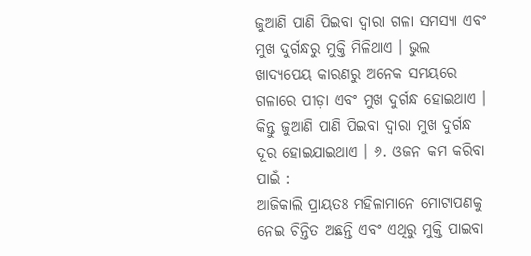ଜୁଆଣି ପାଣି ପିଇବା ଦ୍ୱାରା ଗଳା ସମସ୍ୟା ଏବଂ ମୁଖ ଦୁର୍ଗନ୍ଧରୁ ମୁକ୍ତି ମିଳିଥାଏ । ଭୁଲ ଖାଦ୍ୟପେୟ କାରଣରୁ ଅନେକ ସମୟରେ ଗଳାରେ ପୀଡ଼ା ଏବଂ ମୁଖ ଦୁର୍ଗନ୍ଧ ହୋଇଥାଏ । କିନ୍ତୁ ଜୁଆଣି ପାଣି ପିଇବା ଦ୍ୱାରା ମୁଖ ଦୁର୍ଗନ୍ଧ ଦୂର ହୋଇଯାଇଥାଏ । ୬. ଓଜନ କମ କରିବା ପାଇଁ :
ଆଜିକାଲି ପ୍ରାୟତଃ ମହିଳାମାନେ ମୋଟାପଣକୁ ନେଇ ଚିନ୍ତିତ ଅଛନ୍ତି ଏବଂ ଏଥିରୁ ମୁକ୍ତି ପାଇବା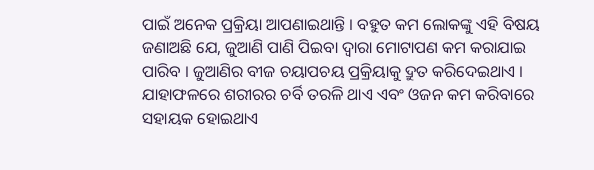ପାଇଁ ଅନେକ ପ୍ରକ୍ରିୟା ଆପଣାଇଥାନ୍ତି । ବହୁତ କମ ଲୋକଙ୍କୁ ଏହି ବିଷୟ ଜଣାଅଛି ଯେ, ଜୁଆଣି ପାଣି ପିଇବା ଦ୍ୱାରା ମୋଟାପଣ କମ କରାଯାଇ ପାରିବ । ଜୁଆଣିର ବୀଜ ଚୟାପଚୟ ପ୍ରକ୍ରିୟାକୁ ଦ୍ରୁତ କରିଦେଇଥାଏ । ଯାହାଫଳରେ ଶରୀରର ଚର୍ବି ତରଳି ଥାଏ ଏବଂ ଓଜନ କମ କରିବାରେ ସହାୟକ ହୋଇଥାଏ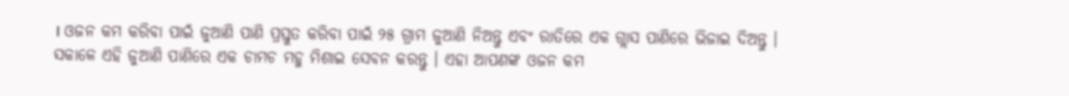। ଓଜନ କମ କରିବା ପାଇଁ ଜୁଆଣି ପାଣି ପ୍ରସ୍ତୁତ କରିବା ପାଇଁ ୨୫ ଗ୍ରାମ ଜୁଆଣି ନିଅନ୍ତୁ ଏବଂ ରାତିରେ ଏକ ଗ୍ଲାସ ପାଣିରେ ଭିଜାଇ ଦିଅନ୍ତୁ । ସକାଳେ ଏହି ଜୁଆଣି ପାଣିରେ ଏକ ଚାମଚ ମହୁ ମିଶାଇ ସେବନ କରନ୍ତୁ । ଏହା ଆପଣଙ୍କ ଓଜନ କମ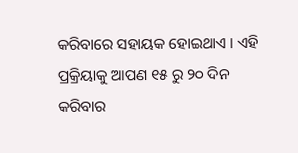କରିବାରେ ସହାୟକ ହୋଇଥାଏ । ଏହି ପ୍ରକ୍ରିୟାକୁ ଆପଣ ୧୫ ରୁ ୨୦ ଦିନ କରିବାର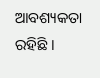ଆବଶ୍ୟକତା ରହିଛି ।